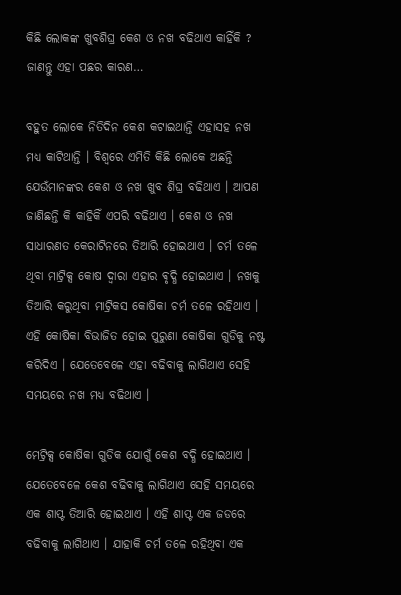କିଛି ଲୋକଙ୍କ ଖୁବଶିଘ୍ର କେଶ ଓ ନଖ ବଢିଥାଏ କାହିଁକି ? ଜାଣନ୍ତୁ ଏହା ପଛର କାରଣ…

ବହୁତ ଲୋକେ ନିତିଦିନ କେଶ କଟାଇଥାନ୍ତି ଏହାସହ ନଖ ମଧ୍ୟ କାଟିଥାନ୍ତି । ବିଶ୍ବରେ ଏମିତି କିଛି ଲୋକେ ଅଛନ୍ତି ଯେଉଁମାନଙ୍କର କେଶ ଓ ନଖ ଖୁବ ଶିଘ୍ର ବଢିଥାଏ । ଆପଣ ଜାଣିଛନ୍ତି କି କାହିକିଁ ଏପରି ବଢିଥାଏ । କେଶ ଓ ନଖ ସାଧାରଣତ କେରାଟିନରେ ତିଆରି ହୋଇଥାଏ । ଚର୍ମ ତଳେ ଥିବା ମାଟ୍ରିକ୍ସ କୋଷ ଦ୍ବାରା ଏହାର ଵୃଦ୍ଧି ହୋଇଥାଏ । ନଖକୁ ତିଆରି କରୁଥିବା ମାଟ୍ରିକସ କୋଷିକା ଚର୍ମ ତଳେ ରହିଥାଏ । ଏହି କୋଷିକା ବିଭାଜିତ ହୋଇ ପୁରୁଣା କୋଷିକା ଗୁଡିକୁ ନଷ୍ଟ କରିଦିଏ । ଯେତେବେଳେ ଏହା ବଢିବାକୁ ଲାଗିଥାଏ ସେହି ସମୟରେ ନଖ ମଧ୍ୟ ବଢିଥାଏ ।

ମେଟ୍ରିକ୍ସ କୋଷିକା ଗୁଡିକ ଯୋଗୁଁ କେଶ ବଦ୍ଧି ହୋଇଥାଏ । ଯେତେବେଳେ କେଶ ବଢିବାକୁ ଲାଗିଥାଏ ସେହି ସମୟରେ ଏକ ଶାପ୍ଟ ତିଆରି ହୋଇଥାଏ । ଏହି ଶାପ୍ଟ ଏକ ଜଡରେ ବଢିବାକୁ ଲାଗିଥାଏ । ଯାହାକି ଚର୍ମ ତଳେ ରହିଥିବା ଏକ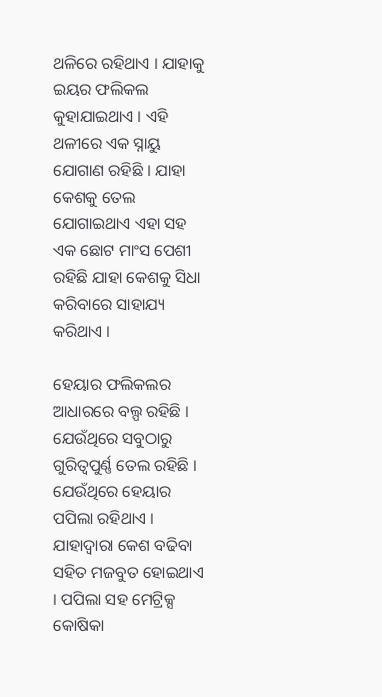ଥଳିରେ ରହିଥାଏ । ଯାହାକୁ ଇୟର ଫଲିକଲ କୁହାଯାଇଥାଏ । ଏହି ଥଳୀରେ ଏକ ସ୍ନାୟୁ ଯୋଗାଣ ରହିଛି । ଯାହା କେଶକୁ ତେଲ ଯୋଗାଇଥାଏ ଏହା ସହ ଏକ ଛୋଟ ମାଂସ ପେଶୀ ରହିଛି ଯାହା କେଶକୁ ସିଧା କରିବାରେ ସାହାଯ୍ୟ କରିଥାଏ ।

ହେୟାର ଫଲିକଲର ଆଧାରରେ ବଲ୍ପ ରହିଛି । ଯେଉଁଥିରେ ସବୁଠାରୁ ଗୁରିତ୍ବପୁର୍ଣ୍ଣ ତେଲ ରହିଛି । ଯେଉଁଥିରେ ହେୟାର ପପିଲା ରହିଥାଏ । ଯାହାଦ୍ବାରା କେଶ ବଢିବା ସହିତ ମଜବୁତ ହୋଇଥାଏ । ପପିଲା ସହ ମେଟ୍ରିକ୍ସ କୋଷିକା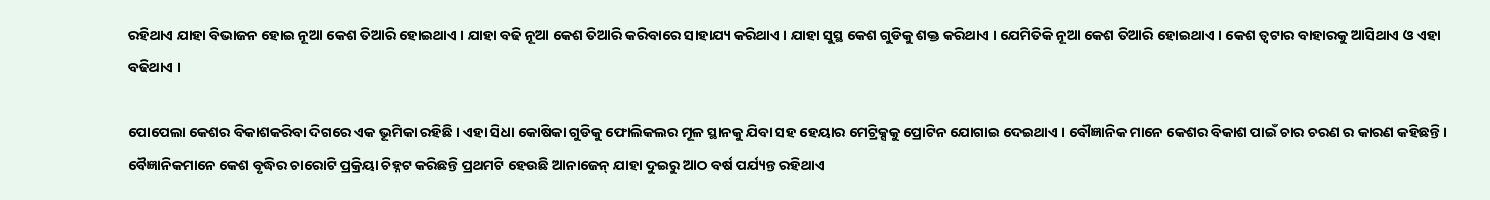ରହିଥାଏ ଯାହା ବିଭାଜନ ହୋଇ ନୂଆ କେଶ ତିଆରି ହୋଇଥାଏ । ଯାହା ବଢି ନୂଆ କେଶ ତିଆରି କରିବାରେ ସାହାଯ୍ୟ କରିଥାଏ । ଯାହା ସୁସ୍ଥ କେଶ ଗୁଡିକୁ ଶକ୍ତ କରିଥାଏ । ଯେମିତିକି ନୂଆ କେଶ ତିଆରି ହୋଇଥାଏ । କେଶ ତ୍ବଟାର ବାହାରକୁ ଆସିଥାଏ ଓ ଏହା ବଢିଥାଏ ।

ପୋପେଲା କେଶର ବିକାଶକରିବା ଦିଗରେ ଏକ ଭୂମିକା ରହିଛି । ଏହା ସିଧା କୋଷିକା ଗୁଡିକୁ ଫୋଲିକଲର ମୂଳ ସ୍ଥାନକୁ ଯିବା ସହ ହେୟାର ମେଟ୍ରିକ୍ସକୁ ପ୍ରୋଟିନ ଯୋଗାଇ ଦେଇଥାଏ । ବୌଜ୍ଞାନିକ ମାନେ କେଶର ବିକାଶ ପାଇଁ ଚାର ଚରଣ ର କାରଣ କହିଛନ୍ତି । ବୈଜ୍ଞାନିକମାନେ କେଶ ବୃଦ୍ଧିର ଚାରୋଟି ପ୍ରକ୍ରିୟା ଚିହ୍ନଟ କରିଛନ୍ତି ପ୍ରଥମଟି ହେଉଛି ଆନାଜେନ୍ ଯାହା ଦୁଇରୁ ଆଠ ବର୍ଷ ପର୍ଯ୍ୟନ୍ତ ରହିଥାଏ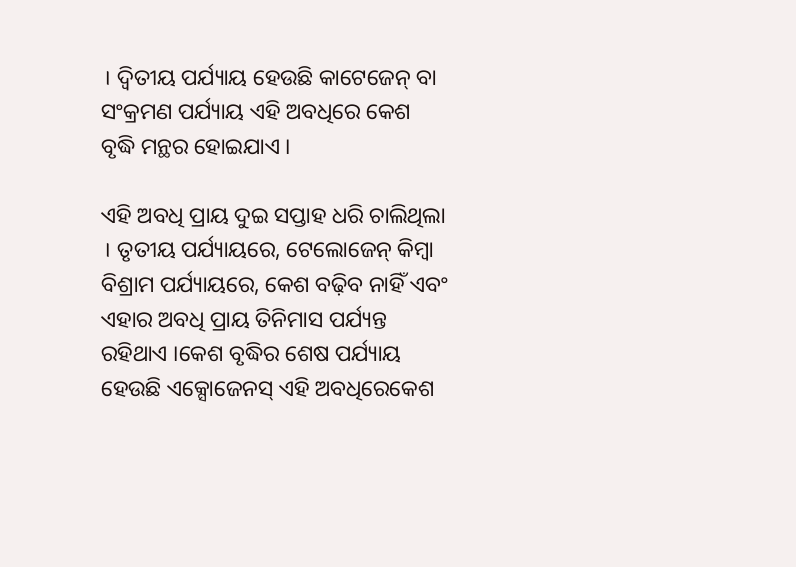। ଦ୍ୱିତୀୟ ପର୍ଯ୍ୟାୟ ହେଉଛି କାଟେଜେନ୍ ବା ସଂକ୍ରମଣ ପର୍ଯ୍ୟାୟ ଏହି ଅବଧିରେ କେଶ ବୃଦ୍ଧି ମନ୍ଥର ହୋଇଯାଏ ।

ଏହି ଅବଧି ପ୍ରାୟ ଦୁଇ ସପ୍ତାହ ଧରି ଚାଲିଥିଲା । ତୃତୀୟ ପର୍ଯ୍ୟାୟରେ, ଟେଲୋଜେନ୍ କିମ୍ବା ବିଶ୍ରାମ ପର୍ଯ୍ୟାୟରେ, କେଶ ବଢ଼ିବ ନାହିଁ ଏବଂ ଏହାର ଅବଧି ପ୍ରାୟ ତିନିମାସ ପର୍ଯ୍ୟନ୍ତ ରହିଥାଏ ।କେଶ ବୃଦ୍ଧିର ଶେଷ ପର୍ଯ୍ୟାୟ ହେଉଛି ଏକ୍ସୋଜେନସ୍ ଏହି ଅବଧିରେକେଶ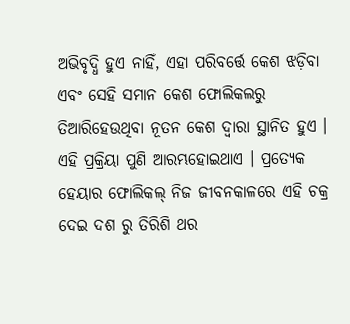ଅଭିବୃଦ୍ଧି ହୁଏ ନାହିଁ, ଏହା ପରିବର୍ତ୍ତେ କେଶ ଝଡ଼ିବା ଏବଂ ସେହି ସମାନ କେଶ ଫୋଲିକଲରୁ ତିଆରିହେଉଥିବା ନୂତନ କେଶ ଦ୍ୱାରା ସ୍ଥାନିତ ହୁଏ । ଏହି ପ୍ରକ୍ରିୟା ପୁଣି ଆରମ୍ଭହୋଇଥାଏ । ପ୍ରତ୍ୟେକ ହେୟାର ଫୋଲିକଲ୍ ନିଜ ଜୀବନକାଳରେ ଏହି ଚକ୍ର ଦେଇ ଦଶ ରୁ ତିରିଶି ଥର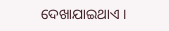ଦେଖାଯାଇଥାଏ ।